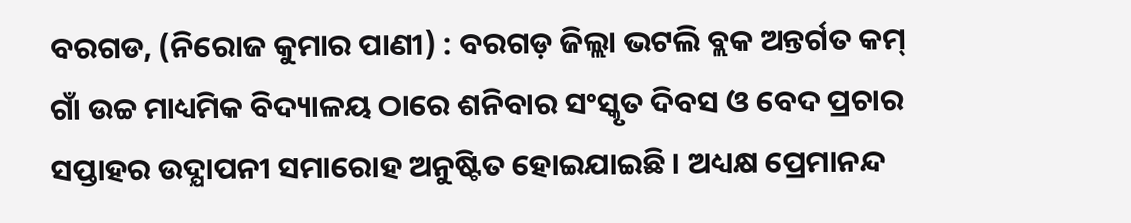ବରଗଡ, (ନିରୋଜ କୁମାର ପାଣୀ) : ବରଗଡ଼ ଜିଲ୍ଲା ଭଟଲି ବ୍ଲକ ଅନ୍ତର୍ଗତ କମ୍ ଗାଁ ଉଚ୍ଚ ମାଧ୍ୟମିକ ବିଦ୍ୟାଳୟ ଠାରେ ଶନିବାର ସଂସ୍କୃତ ଦିବସ ଓ ବେଦ ପ୍ରଚାର ସପ୍ତାହର ଉଦ୍ଯାପନୀ ସମାରୋହ ଅନୁଷ୍ଟିତ ହୋଇଯାଇଛି । ଅଧ୍ୟକ୍ଷ ପ୍ରେମାନନ୍ଦ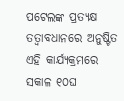ପଟେଲଙ୍କ ପ୍ରତ୍ୟକ୍ଷ ତତ୍ୱାବଧାନରେ ଅନୁଷ୍ଟିତ ଏହି କାର୍ଯ୍ୟକ୍ରମରେ ସକାଳ ୧୦ଘ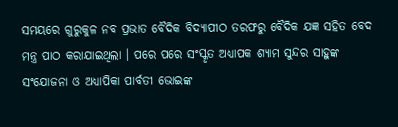ସମୟରେ ଗୁରୁକୁଳ ନବ ପ୍ରଭାତ ବୈଦିକ ବିଦ୍ୟାପୀଠ ତରଫରୁ ବୈଦିକ ଯଜ୍ଞ ସହିତ ବେଦ ମନ୍ତ୍ର ପାଠ କରାଯାଇଥିଲା । ପରେ ପରେ ସଂସ୍କୃତ ଅଧ୍ୟାପକ ଶ୍ୟାମ ସୁନ୍ଦର ସାହୁଙ୍କ ସଂଯୋଜନା ଓ ଅଧ୍ୟାପିକା ପାର୍ବତୀ ଭୋଇଙ୍କ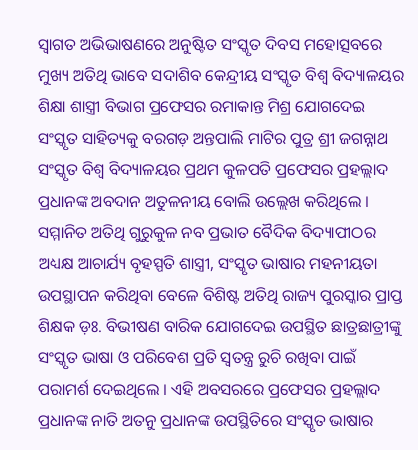ସ୍ଵାଗତ ଅଭିଭାଷଣରେ ଅନୁଷ୍ଟିତ ସଂସ୍କୃତ ଦିବସ ମହୋତ୍ସବରେ ମୁଖ୍ୟ ଅତିଥି ଭାବେ ସଦାଶିବ କେନ୍ଦ୍ରୀୟ ସଂସ୍କୃତ ବିଶ୍ଵ ବିଦ୍ୟାଳୟର ଶିକ୍ଷା ଶାସ୍ତ୍ରୀ ବିଭାଗ ପ୍ରଫେସର ରମାକାନ୍ତ ମିଶ୍ର ଯୋଗଦେଇ ସଂସ୍କୃତ ସାହିତ୍ୟକୁ ବରଗଡ଼ ଅନ୍ତପାଲି ମାଟିର ପୁତ୍ର ଶ୍ରୀ ଜଗନ୍ନାଥ ସଂସ୍କୃତ ବିଶ୍ଵ ବିଦ୍ୟାଳୟର ପ୍ରଥମ କୁଳପତି ପ୍ରଫେସର ପ୍ରହଲ୍ଲାଦ ପ୍ରଧାନଙ୍କ ଅବଦାନ ଅତୁଳନୀୟ ବୋଲି ଉଲ୍ଲେଖ କରିଥିଲେ । ସମ୍ମାନିତ ଅତିଥି ଗୁରୁକୁଳ ନବ ପ୍ରଭାତ ବୈଦିକ ବିଦ୍ୟାପୀଠର ଅଧ୍ୟକ୍ଷ ଆଚାର୍ଯ୍ୟ ବୃହସ୍ପତି ଶାସ୍ତ୍ରୀ, ସଂସ୍କୃତ ଭାଷାର ମହନୀୟତା ଉପସ୍ଥାପନ କରିଥିବା ବେଳେ ବିଶିଷ୍ଟ ଅତିଥି ରାଜ୍ୟ ପୁରସ୍କାର ପ୍ରାପ୍ତ ଶିକ୍ଷକ ଡ଼ଃ. ବିଭୀଷଣ ବାରିକ ଯୋଗଦେଇ ଉପସ୍ଥିତ ଛାତ୍ରଛାତ୍ରୀଙ୍କୁ ସଂସ୍କୃତ ଭାଷା ଓ ପରିବେଶ ପ୍ରତି ସ୍ୱତନ୍ତ୍ର ରୁଚି ରଖିବା ପାଇଁ ପରାମର୍ଶ ଦେଇଥିଲେ । ଏହି ଅବସରରେ ପ୍ରଫେସର ପ୍ରହଲ୍ଲାଦ ପ୍ରଧାନଙ୍କ ନାତି ଅତନୁ ପ୍ରଧାନଙ୍କ ଉପସ୍ଥିତିରେ ସଂସ୍କୃତ ଭାଷାର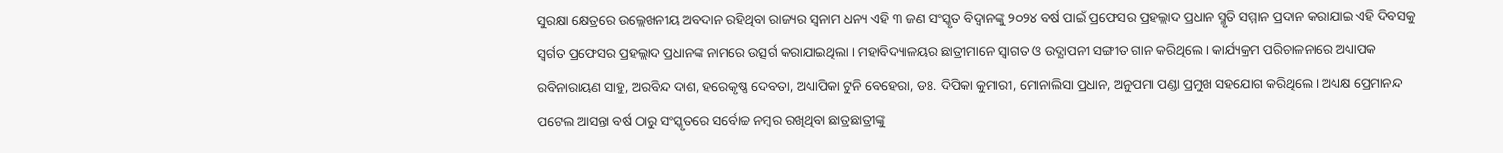ସୁରକ୍ଷା କ୍ଷେତ୍ରରେ ଉଲ୍ଲେଖନୀୟ ଅବଦାନ ରହିଥିବା ରାଜ୍ୟର ସ୍ୱନାମ ଧନ୍ୟ ଏହି ୩ ଜଣ ସଂସ୍କୃତ ବିଦ୍ୱାନଙ୍କୁ ୨୦୨୪ ବର୍ଷ ପାଇଁ ପ୍ରଫେସର ପ୍ରହଲ୍ଲାଦ ପ୍ରଧାନ ସ୍ମୃତି ସମ୍ମାନ ପ୍ରଦାନ କରାଯାଇ ଏହି ଦିବସକୁ ସ୍ୱର୍ଗତ ପ୍ରଫେସର ପ୍ରହଲ୍ଲାଦ ପ୍ରଧାନଙ୍କ ନାମରେ ଉତ୍ସର୍ଗ କରାଯାଇଥିଲା । ମହାବିଦ୍ୟାଳୟର ଛାତ୍ରୀମାନେ ସ୍ଵାଗତ ଓ ଉଦ୍ଯାପନୀ ସଙ୍ଗୀତ ଗାନ କରିଥିଲେ । କାର୍ଯ୍ୟକ୍ରମ ପରିଚାଳନାରେ ଅଧ୍ୟାପକ ରବିନାରାୟଣ ସାହୁ, ଅରବିନ୍ଦ ଦାଶ, ହରେକୃଷ୍ଣ ଦେବତା, ଅଧ୍ୟାପିକା ଟୁନି ବେହେରା, ଡଃ. ଦିପିକା କୁମାରୀ, ମୋନାଲିସା ପ୍ରଧାନ, ଅନୁପମା ପଣ୍ଡା ପ୍ରମୁଖ ସହଯୋଗ କରିଥିଲେ । ଅଧ୍ୟକ୍ଷ ପ୍ରେମାନନ୍ଦ ପଟେଲ ଆସନ୍ତା ବର୍ଷ ଠାରୁ ସଂସ୍କୃତରେ ସର୍ବୋଚ୍ଚ ନମ୍ବର ରଖିଥିବା ଛାତ୍ରଛାତ୍ରୀଙ୍କୁ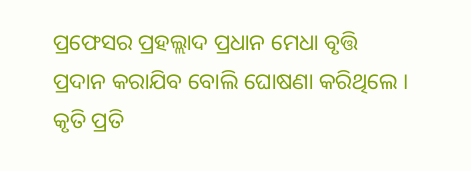ପ୍ରଫେସର ପ୍ରହଲ୍ଲାଦ ପ୍ରଧାନ ମେଧା ବୃତ୍ତି ପ୍ରଦାନ କରାଯିବ ବୋଲି ଘୋଷଣା କରିଥିଲେ । କୃତି ପ୍ରତି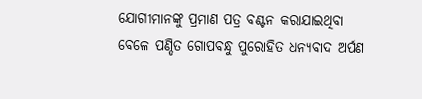ଯୋଗୀମାନଙ୍କୁ ପ୍ରମାଣ ପତ୍ର ବଣ୍ଟନ କରାଯାଇଥିବା ବେଳେ ପଣ୍ଡିତ ଗୋପବନ୍ଧୁ ପୁରୋହିତ ଧନ୍ୟବାଦ ଅର୍ପଣ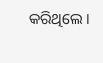କରିଥିଲେ ।